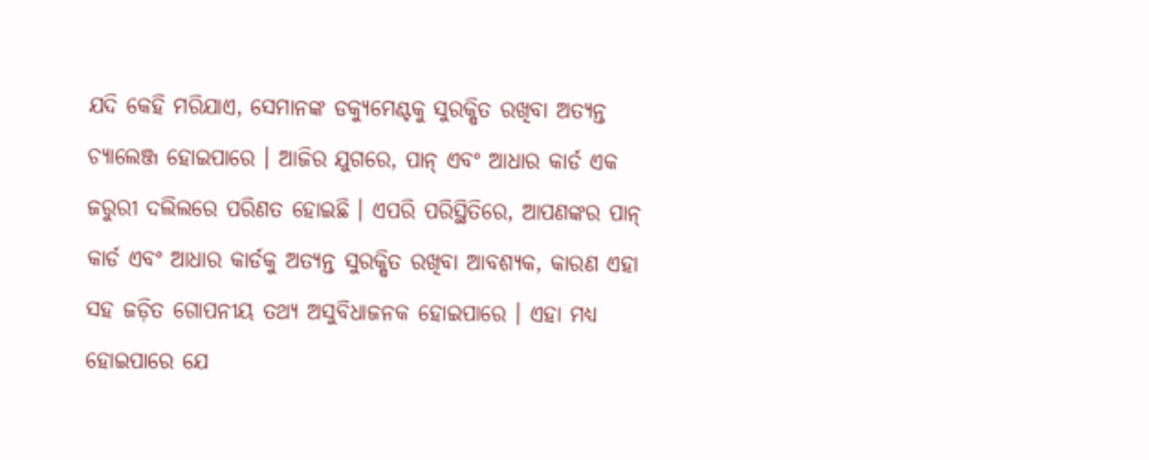ଯଦି କେହି ମରିଯାଏ, ସେମାନଙ୍କ ଡକ୍ୟୁମେଣ୍ଟକୁ ସୁରକ୍ଷିତ ରଖିବା ଅତ୍ୟନ୍ତ ଚ୍ୟାଲେଞ୍ଜ ହୋଇପାରେ । ଆଜିର ଯୁଗରେ, ପାନ୍ ଏବଂ ଆଧାର କାର୍ଡ ଏକ ଜରୁରୀ ଦଲିଲରେ ପରିଣତ ହୋଇଛି । ଏପରି ପରିସ୍ଥିତିରେ, ଆପଣଙ୍କର ପାନ୍ କାର୍ଡ ଏବଂ ଆଧାର କାର୍ଡକୁ ଅତ୍ୟନ୍ତ ସୁରକ୍ଷିତ ରଖିବା ଆବଶ୍ୟକ, କାରଣ ଏହା ସହ ଜଡ଼ିତ ଗୋପନୀୟ ତଥ୍ୟ ଅସୁବିଧାଜନକ ହୋଇପାରେ । ଏହା ମଧ୍ୟ ହୋଇପାରେ ଯେ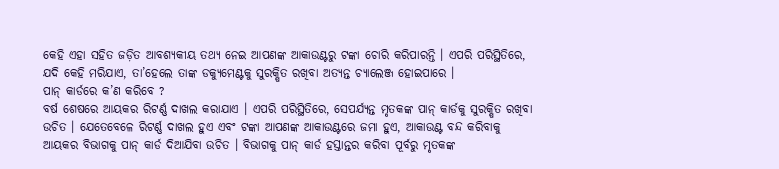କେହି ଏହା ସହିତ ଜଡ଼ିତ ଆବଶ୍ୟକୀୟ ତଥ୍ୟ ନେଇ ଆପଣଙ୍କ ଆକାଉଣ୍ଟରୁ ଟଙ୍କା ଚୋରି କରିପାରନ୍ତି । ଏପରି ପରିସ୍ଥିତିରେ, ଯଦି କେହି ମରିଯାଏ, ତା’ହେଲେ ତାଙ୍କ ଡକ୍ୟୁମେଣ୍ଟକୁ ସୁରକ୍ଷିତ ରଖିବା ଅତ୍ୟନ୍ତ ଚ୍ୟାଲେଞ୍ଜ ହୋଇପାରେ ।
ପାନ୍ କାର୍ଡରେ କ’ଣ କରିବେ ?
ବର୍ଷ ଶେଷରେ ଆୟକର ରିଟର୍ଣ୍ଣ ଦାଖଲ କରାଯାଏ । ଏପରି ପରିସ୍ଥିତିରେ, ସେପର୍ଯ୍ୟନ୍ତ ମୃତକଙ୍କ ପାନ୍ କାର୍ଡକୁ ସୁରକ୍ଷିତ ରଖିବା ଉଚିତ । ଯେତେବେଳେ ରିଟର୍ଣ୍ଣ ଦାଖଲ ହୁଏ ଏବଂ ଟଙ୍କା ଆପଣଙ୍କ ଆକାଉଣ୍ଟରେ ଜମା ହୁଏ, ଆକାଉଣ୍ଟ ବନ୍ଦ କରିବାକୁ ଆୟକର ବିଭାଗକୁ ପାନ୍ କାର୍ଡ ଦିଆଯିବା ଉଚିତ । ବିଭାଗକୁ ପାନ୍ କାର୍ଡ ହସ୍ତାନ୍ତର କରିବା ପୂର୍ବରୁ ମୃତକଙ୍କ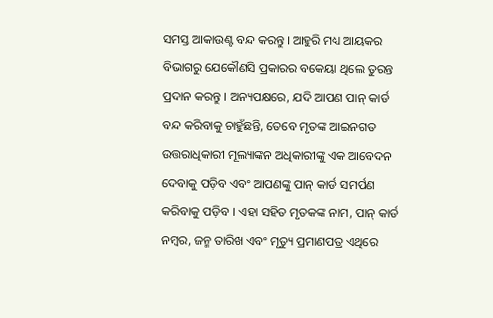ସମସ୍ତ ଆକାଉଣ୍ଟ ବନ୍ଦ କରନ୍ତୁ । ଆହୁରି ମଧ୍ୟ ଆୟକର ବିଭାଗରୁ ଯେକୌଣସି ପ୍ରକାରର ବକେୟା ଥିଲେ ତୁରନ୍ତ ପ୍ରଦାନ କରନ୍ତୁ । ଅନ୍ୟପକ୍ଷରେ, ଯଦି ଆପଣ ପାନ୍ କାର୍ଡ ବନ୍ଦ କରିବାକୁ ଚାହୁଁଛନ୍ତି, ତେବେ ମୃତଙ୍କ ଆଇନଗତ ଉତ୍ତରାଧିକାରୀ ମୂଲ୍ୟାଙ୍କନ ଅଧିକାରୀଙ୍କୁ ଏକ ଆବେଦନ ଦେବାକୁ ପଡ଼ିବ ଏବଂ ଆପଣଙ୍କୁ ପାନ୍ କାର୍ଡ ସମର୍ପଣ କରିବାକୁ ପଡ଼ିବ । ଏହା ସହିତ ମୃତକଙ୍କ ନାମ, ପାନ୍ କାର୍ଡ ନମ୍ବର, ଜନ୍ମ ତାରିଖ ଏବଂ ମୃତ୍ୟୁ ପ୍ରମାଣପତ୍ର ଏଥିରେ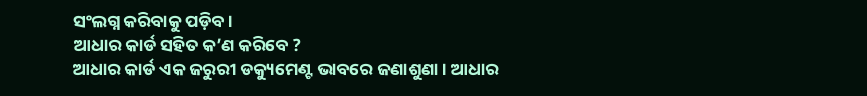ସଂଲଗ୍ନ କରିବାକୁ ପଡ଼ିବ ।
ଆଧାର କାର୍ଡ ସହିତ କ’ଣ କରିବେ ?
ଆଧାର କାର୍ଡ ଏକ ଜରୁରୀ ଡକ୍ୟୁମେଣ୍ଟ ଭାବରେ ଜଣାଶୁଣା । ଆଧାର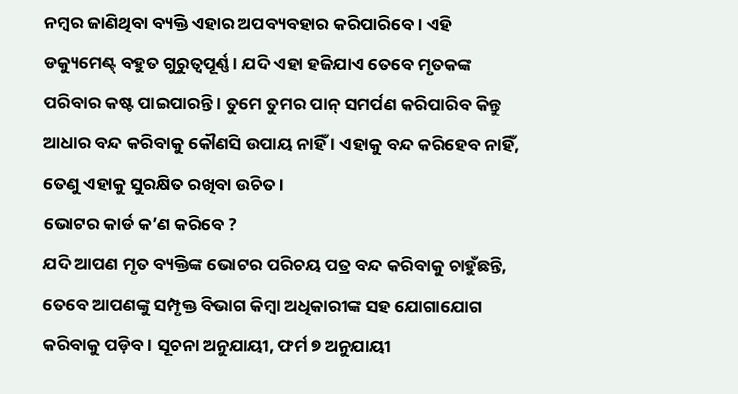ନମ୍ବର ଜାଣିଥିବା ବ୍ୟକ୍ତି ଏହାର ଅପବ୍ୟବହାର କରିପାରିବେ । ଏହି ଡକ୍ୟୁମେଣ୍ଟ୍ ବହୁତ ଗୁରୁତ୍ୱପୂର୍ଣ୍ଣ । ଯଦି ଏହା ହଜିଯାଏ ତେବେ ମୃତକଙ୍କ ପରିବାର କଷ୍ଟ ପାଇପାରନ୍ତି । ତୁମେ ତୁମର ପାନ୍ ସମର୍ପଣ କରିପାରିବ କିନ୍ତୁ ଆଧାର ବନ୍ଦ କରିବାକୁ କୌଣସି ଉପାୟ ନାହିଁ । ଏହାକୁ ବନ୍ଦ କରିହେବ ନାହିଁ, ତେଣୁ ଏହାକୁ ସୁରକ୍ଷିତ ରଖିବା ଉଚିତ ।
ଭୋଟର କାର୍ଡ କ’ଣ କରିବେ ?
ଯଦି ଆପଣ ମୃତ ବ୍ୟକ୍ତିଙ୍କ ଭୋଟର ପରିଚୟ ପତ୍ର ବନ୍ଦ କରିବାକୁ ଚାହୁଁଛନ୍ତି, ତେବେ ଆପଣଙ୍କୁ ସମ୍ପୃକ୍ତ ବିଭାଗ କିମ୍ବା ଅଧିକାରୀଙ୍କ ସହ ଯୋଗାଯୋଗ କରିବାକୁ ପଡ଼ିବ । ସୂଚନା ଅନୁଯାୟୀ, ଫର୍ମ ୭ ଅନୁଯାୟୀ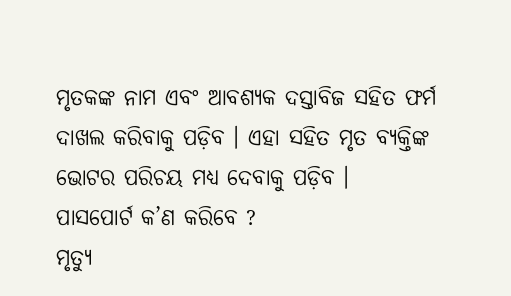ମୃତକଙ୍କ ନାମ ଏବଂ ଆବଶ୍ୟକ ଦସ୍ତାବିଜ ସହିତ ଫର୍ମ ଦାଖଲ କରିବାକୁ ପଡ଼ିବ । ଏହା ସହିତ ମୃତ ବ୍ୟକ୍ତିଙ୍କ ଭୋଟର ପରିଚୟ ମଧ୍ୟ ଦେବାକୁ ପଡ଼ିବ ।
ପାସପୋର୍ଟ କ’ଣ କରିବେ ?
ମୃତ୍ୟୁ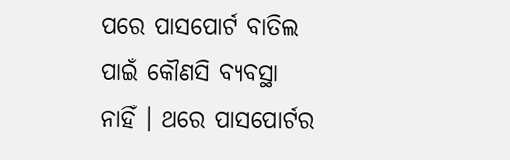ପରେ ପାସପୋର୍ଟ ବାତିଲ ପାଇଁ କୌଣସି ବ୍ୟବସ୍ଥା ନାହିଁ । ଥରେ ପାସପୋର୍ଟର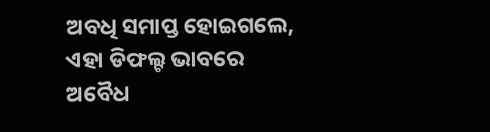ଅବଧି ସମାପ୍ତ ହୋଇଗଲେ, ଏହା ଡିଫଲ୍ଟ ଭାବରେ ଅବୈଧ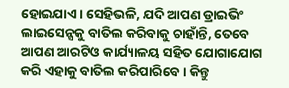ହୋଇଯାଏ । ସେହିଭଳି, ଯଦି ଆପଣ ଡ୍ରାଇଭିଂ ଲାଇସେନ୍ସକୁ ବାତିଲ କରିବାକୁ ଚାହାଁନ୍ତି, ତେବେ ଆପଣ ଆରଟିଓ କାର୍ଯ୍ୟାଳୟ ସହିତ ଯୋଗାଯୋଗ କରି ଏହାକୁ ବାତିଲ କରିପାରିବେ । କିନ୍ତୁ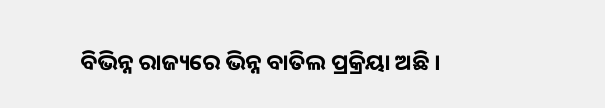ବିଭିନ୍ନ ରାଜ୍ୟରେ ଭିନ୍ନ ବାତିଲ ପ୍ରକ୍ରିୟା ଅଛି ।